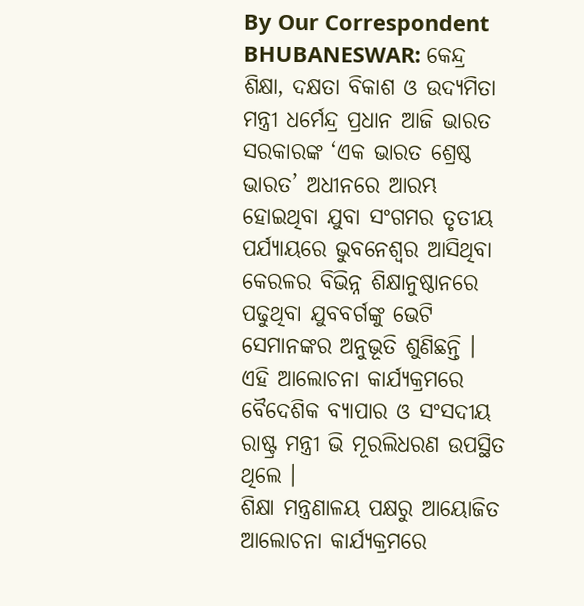By Our Correspondent
BHUBANESWAR: କେନ୍ଦ୍ର ଶିକ୍ଷା, ଦକ୍ଷତା ବିକାଶ ଓ ଉଦ୍ୟମିତା ମନ୍ତ୍ରୀ ଧର୍ମେନ୍ଦ୍ର ପ୍ରଧାନ ଆଜି ଭାରତ ସରକାରଙ୍କ ‘ଏକ ଭାରତ ଶ୍ରେଷ୍ଠ ଭାରତ’ ଅଧୀନରେ ଆରମ୍ଭ ହୋଇଥିବା ଯୁବା ସଂଗମର ତୃତୀୟ ପର୍ଯ୍ୟାୟରେ ଭୁବନେଶ୍ୱର ଆସିଥିବା କେରଳର ବିଭିନ୍ନ ଶିକ୍ଷାନୁଷ୍ଠାନରେ ପଢୁଥିବା ଯୁବବର୍ଗଙ୍କୁ ଭେଟି ସେମାନଙ୍କର ଅନୁଭୂତି ଶୁଣିଛନ୍ତି । ଏହି ଆଲୋଚନା କାର୍ଯ୍ୟକ୍ରମରେ ବୈଦେଶିକ ବ୍ୟାପାର ଓ ସଂସଦୀୟ ରାଷ୍ଟ୍ର ମନ୍ତ୍ରୀ ଭି ମୂରଲିଧରଣ ଉପସ୍ଥିତ ଥିଲେ ।
ଶିକ୍ଷା ମନ୍ତ୍ରଣାଳୟ ପକ୍ଷରୁ ଆୟୋଜିତ ଆଲୋଚନା କାର୍ଯ୍ୟକ୍ରମରେ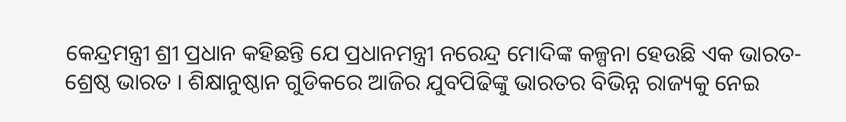କେନ୍ଦ୍ରମନ୍ତ୍ରୀ ଶ୍ରୀ ପ୍ରଧାନ କହିଛନ୍ତି ଯେ ପ୍ରଧାନମନ୍ତ୍ରୀ ନରେନ୍ଦ୍ର ମୋଦିଙ୍କ କଳ୍ପନା ହେଉଛି ଏକ ଭାରତ-ଶ୍ରେଷ୍ଠ ଭାରତ । ଶିକ୍ଷାନୁଷ୍ଠାନ ଗୁଡିକରେ ଆଜିର ଯୁବପିଢିଙ୍କୁ ଭାରତର ବିଭିନ୍ନ ରାଜ୍ୟକୁ ନେଇ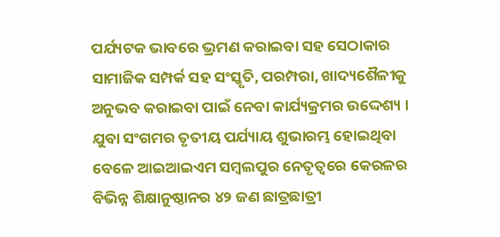ପର୍ଯ୍ୟଟକ ଭାବରେ ଭ୍ରମଣ କରାଇବା ସହ ସେଠାକାର ସାମାଜିକ ସମ୍ପର୍କ ସହ ସଂସ୍କୃତି, ପରମ୍ପରା, ଖାଦ୍ୟଶୈଳୀକୁ ଅନୁଭବ କରାଇବା ପାଇଁ ନେବା କାର୍ଯ୍ୟକ୍ରମର ଉଦ୍ଦେଶ୍ୟ ।
ଯୁବା ସଂଗମର ତୃତୀୟ ପର୍ଯ୍ୟାୟ ଶୁଭାରମ୍ଭ ହୋଇଥିବା ବେଳେ ଆଇଆଇଏମ ସମ୍ବଲପୁର ନେତୃତ୍ୱରେ କେରଳର ବିଭିନ୍ନ ଶିକ୍ଷାନୁଷ୍ଠାନର ୪୨ ଜଣ ଛାତ୍ରଛାତ୍ରୀ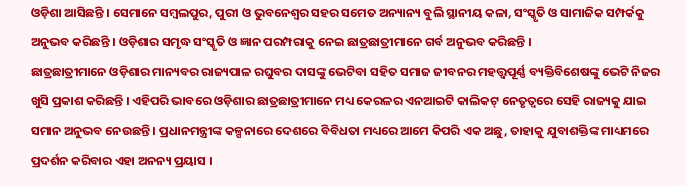ଓଡ଼ିଶା ଆସିଛନ୍ତି । ସେମାନେ ସମ୍ବଲପୁର, ପୁରୀ ଓ ଭୁବନେଶ୍ୱର ସହର ସମେତ ଅନ୍ୟାନ୍ୟ ବୁଲି ସ୍ଥାନୀୟ କଳା, ସଂସ୍କୃତି ଓ ସାମାଜିକ ସମ୍ପର୍କକୁ ଅନୁଭବ କରିଛନ୍ତି । ଓଡ଼ିଶାର ସମୃଦ୍ଧ ସଂସ୍କୃତି ଓ ଜ୍ଞାନ ପରମ୍ପରାକୁ ନେଇ ଛାତ୍ରଛାତ୍ରୀମାନେ ଗର୍ବ ଅନୁଭବ କରିଛନ୍ତି ।
ଛାତ୍ରଛାତ୍ରୀମାନେ ଓଡ଼ିଶାର ମାନ୍ୟବର ରାଜ୍ୟପାଳ ରଘୁବର ଦାସଙ୍କୁ ଭେଟିବା ସହିତ ସମାଜ ଜୀବନର ମହତ୍ତ୍ୱପୂର୍ଣ୍ଣ ବ୍ୟକ୍ତିବିଶେଷଙ୍କୁ ଭେଟି ନିଜର ଖୁସି ପ୍ରକାଶ କରିଛନ୍ତି । ଏହିପରି ଭାବରେ ଓଡ଼ିଶାର ଛାତ୍ରଛାତ୍ରୀମାନେ ମଧ୍ୟ କେରଳର ଏନଆଇଟି କାଲିକଟ୍ ନେତୃତ୍ୱରେ ସେହି ରାଜ୍ୟକୁ ଯାଇ ସମାନ ଅନୁଭବ ନେଉଛନ୍ତି । ପ୍ରଧାନମନ୍ତ୍ରୀଙ୍କ କଳ୍ପନାରେ ଦେଶରେ ବିବିଧତା ମଧ୍ୟରେ ଆମେ କିପରି ଏକ ଅଛୁ, ତାହାକୁ ଯୁବାଶକ୍ତିଙ୍କ ମାଧ୍ୟମରେ ପ୍ରଦର୍ଶନ କରିବାର ଏହା ଅନନ୍ୟ ପ୍ରୟାସ ।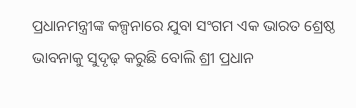ପ୍ରଧାନମନ୍ତ୍ରୀଙ୍କ କଳ୍ପନାରେ ଯୁବା ସଂଗମ ଏକ ଭାରତ ଶ୍ରେଷ୍ଠ ଭାବନାକୁ ସୁଦୃଢ଼ କରୁଛି ବୋଲି ଶ୍ରୀ ପ୍ରଧାନ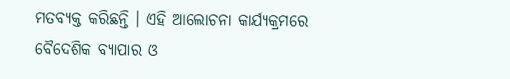ମତବ୍ୟକ୍ତ କରିଛନ୍ତି । ଏହି ଆଲୋଚନା କାର୍ଯ୍ୟକ୍ରମରେ ବୈଦେଶିକ ବ୍ୟାପାର ଓ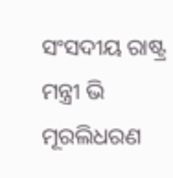ସଂସଦୀୟ ରାଷ୍ଟ୍ର ମନ୍ତ୍ରୀ ଭି ମୂରଲିଧରଣ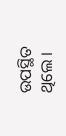ଉପସ୍ଥିତ ଥିଲେ ।